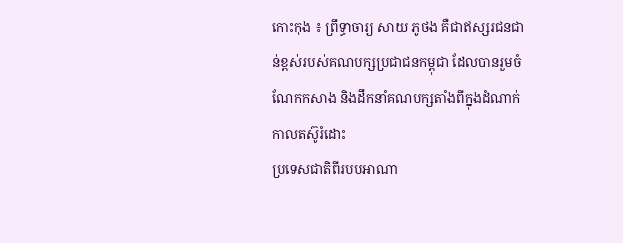កោះកុង ៖ ព្រឹទ្ធាចារ្យ សាយ ភូថង គឺជាឥស្សរជនជាន់ខ្ពស់របស់គណបក្សប្រជាជនកម្ពុជា ដែលបានរួមចំណែកកសាង និងដឹកនាំគណបក្សតាំងពីក្នុងដំណាក់កាលតស៊ូរំដោះ
ប្រទេសជាតិពីរបបអាណា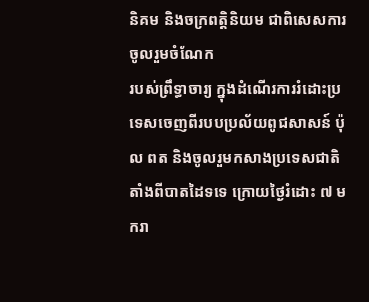និគម និងចក្រពត្តិនិយម ជាពិសេសការចូលរួមចំណែក
របស់ព្រឹទ្ធាចារ្យ ក្នុងដំណើរការរំដោះប្រទេសចេញពីរបបប្រល័យពូជសាសន៍ ប៉ុល ពត និងចូលរួមកសាងប្រទេសជាតិតាំងពីបាតដៃទទេ ក្រោយថ្ងៃរំដោះ ៧ មករា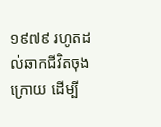១៩៧៩ រហូតដល់ឆាកជីវិតចុងក្រោយ ដើម្បី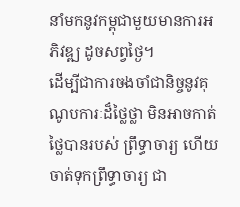នាំមកនូវកម្ពុជាមួយមានការអភិវឌ្ឍ ដូចសព្វថ្ងៃ។
ដើម្បីជាការចងចាំជានិច្ចនូវគុណូបការៈដ៏ថ្លៃថ្លា មិនអាចកាត់ថ្លៃបានរបស់ ព្រឹទ្ធាចារ្យ ហើយចាត់ទុកព្រឹទ្ធាចារ្យ ជា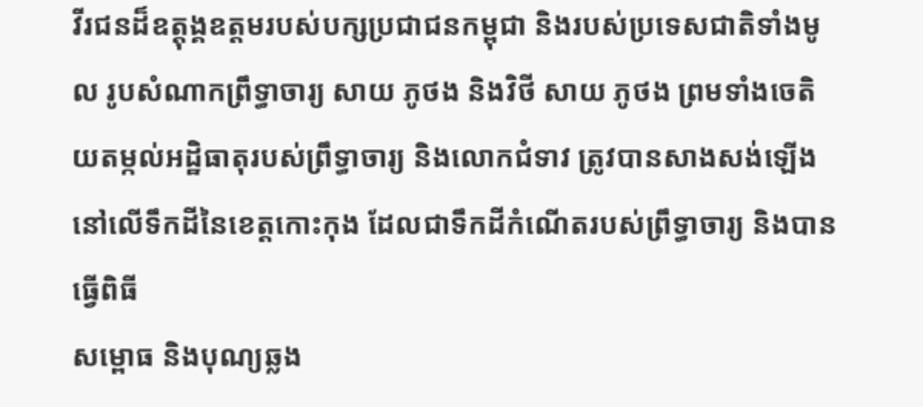វីរជនដ៏ឧត្តុង្គឧត្តមរបស់បក្សប្រជាជនកម្ពុជា និងរបស់ប្រទេសជាតិទាំងមូល រូបសំណាកព្រឹទ្ធាចារ្យ សាយ ភូថង និងវិថី សាយ ភូថង ព្រមទាំងចេតិយតម្កល់អដ្ឋិធាតុរបស់ព្រឹទ្ធាចារ្យ និងលោកជំទាវ ត្រូវបានសាងសង់ឡើង នៅលើទឹកដីនៃខេត្តកោះកុង ដែលជាទឹកដីកំណើតរបស់ព្រឹទ្ធាចារ្យ និងបានធ្វើពិធី
សម្ពោធ និងបុណ្យឆ្លង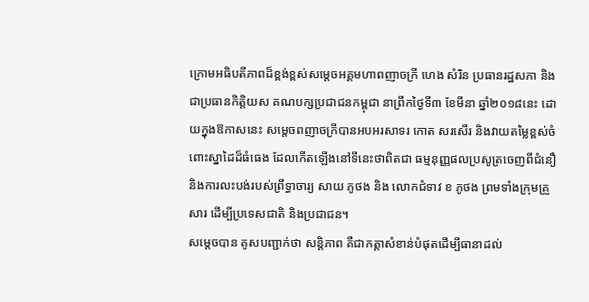ក្រោមអធិបតីភាពដ៏ខ្ពង់ខ្ពស់សម្តេចអគ្គមហាពញាចក្រី ហេង សំរិន ប្រធានរដ្ឋសភា និងជាប្រធានកិត្តិយស គណបក្សប្រជាជនកម្ពុជា នាព្រឹកថ្ងៃទី៣ ខែមីនា ឆ្នាំ២០១៨នេះ ដោយក្នុងឱកាសនេះ សម្តេចពញាចក្រីបានអបអរសាទរ កោត សរសើរ និងវាយតម្លៃខ្ពស់ចំពោះស្នាដៃដ៏ធំធេង ដែលកើតឡើងនៅទីនេះថាពិតជា ធម្មនុញ្ញផលប្រសូត្រចេញពីជំនឿ និងការលះបង់របស់ព្រឹទ្ធាចារ្យ សាយ ភូថង និង លោកជំទាវ ខ ភូថង ព្រមទាំងក្រុមគ្រួសារ ដើម្បីប្រទេសជាតិ និងប្រជាជន។
សម្តេចបាន គូសបញ្ជាក់ថា សន្តិភាព គឺជាកត្តាសំខាន់បំផុតដើម្បីធានាដល់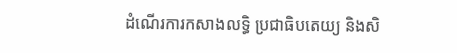ដំណើរការកសាងលទ្ធិ ប្រជាធិបតេយ្យ និងសិ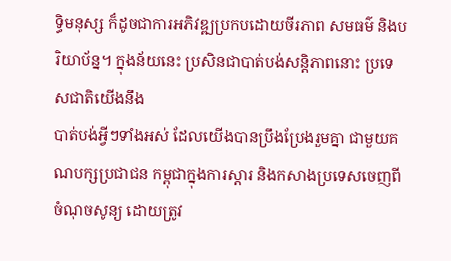ទ្ធិមនុស្ស ក៏ដូចជាការអភិវឌ្ឍប្រកបដោយចីរភាព សមធម៌ និងបរិយាប័ន្ន។ ក្នុងន័យនេះ ប្រសិនជាបាត់បង់សន្តិភាពនោះ ប្រទេសជាតិយើងនឹង
បាត់បង់អ្វីៗទាំងអស់ ដែលយើងបានប្រឹងប្រែងរួមគ្នា ជាមួយគណបក្សប្រជាជន កម្ពុជាក្នុងការស្តារ និងកសាងប្រទេសចេញពីចំណុចសូន្យ ដោយត្រូវ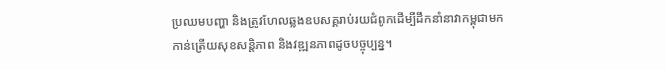ប្រឈមបញ្ហា និងត្រូវហែលឆ្លងឧបសគ្គរាប់រយជំពូកដើម្បីដឹកនាំនាវាកម្ពុជាមកកាន់ត្រើយសុខសន្តិភាព និងវឌ្ឍនភាពដូចបច្ចុប្បន្ន។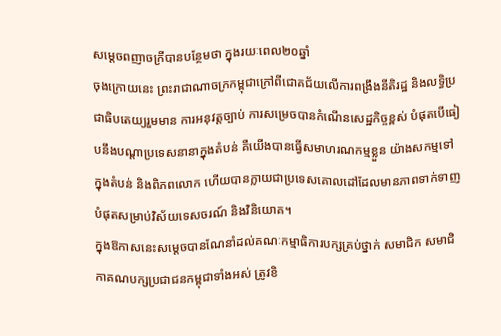សម្តេចពញាចក្រីបានបន្ថែមថា ក្នុងរយៈពេល២០ឆ្នាំ
ចុងក្រោយនេះ ព្រះរាជាណាចក្រកម្ពុជាក្រៅពីជោគជ័យលើការពង្រឹងនីតិរដ្ឋ និងលទ្ធិប្រជាធិបតេយ្យរួមមាន ការអនុវត្តច្បាប់ ការសម្រេចបានកំណើនសេដ្ឋកិច្ចខ្ពស់ បំផុតបើធៀបនឹងបណ្តាប្រទេសនានាក្នុងតំបន់ គឺយើងបានធ្វើសមាហរណកម្មខ្លួន យ៉ាងសកម្មទៅក្នុងតំបន់ និងពិភពលោក ហើយបានក្លាយជាប្រទេសគោលដៅដែលមានភាពទាក់ទាញបំផុតសម្រាប់វិស័យទេសចរណ៍ និងវិនិយោគ។
ក្នុងឱកាសនេះសម្តេចបានណែនាំដល់គណៈកម្មាធិការបក្សគ្រប់ថ្នាក់ សមាជិក សមាជិកាគណបក្សប្រជាជនកម្ពុជាទាំងអស់ ត្រូវខិ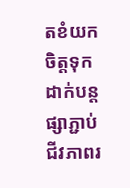តខំយកចិត្តទុកដាក់បន្តផ្សាភ្ជាប់ ជីវភាពរ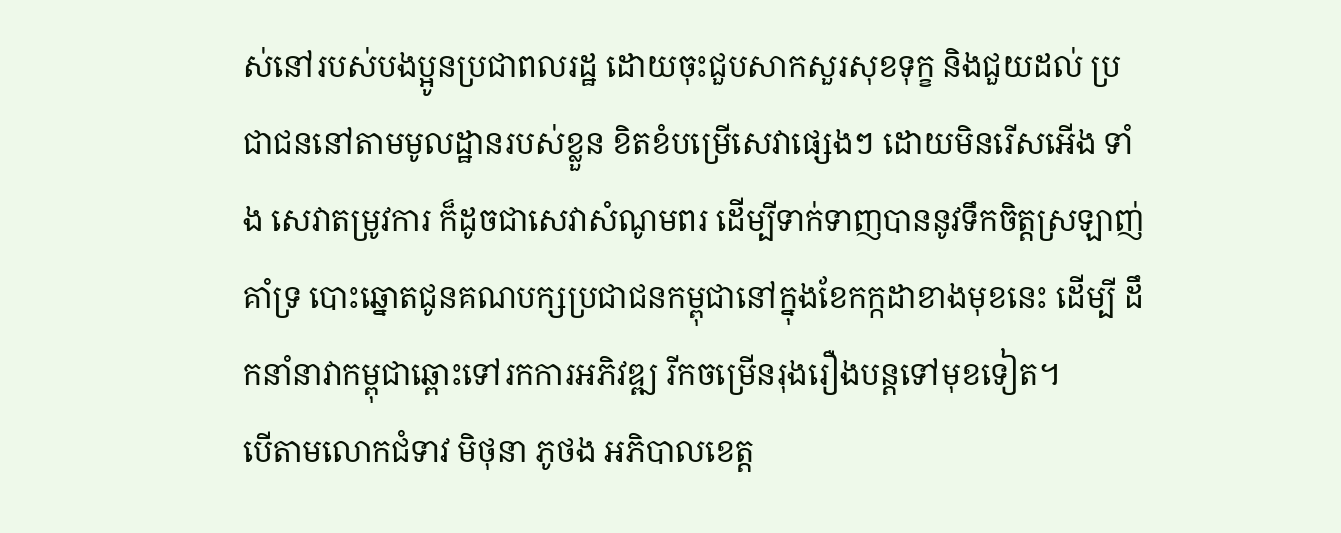ស់នៅរបស់បងប្អូនប្រជាពលរដ្ឋ ដោយចុះជួបសាកសួរសុខទុក្ខ និងជួយដល់ ប្រជាជននៅតាមមូលដ្ឋានរបស់ខ្លួន ខិតខំបម្រើសេវាផ្សេងៗ ដោយមិនរើសអើង ទាំង សេវាតម្រូវការ ក៏ដូចជាសេវាសំណូមពរ ដើម្បីទាក់ទាញបាននូវទឹកចិត្តស្រឡាញ់ គាំទ្រ បោះឆ្នោតជូនគណបក្សប្រជាជនកម្ពុជានៅក្នុងខែកក្កដាខាងមុខនេះ ដើម្បី ដឹកនាំនាវាកម្ពុជាឆ្ពោះទៅរកការអភិវឌ្ឍ រីកចម្រើនរុងរឿងបន្តទៅមុខទៀត។
បើតាមលោកជំទាវ មិថុនា ភូថង អភិបាលខេត្ត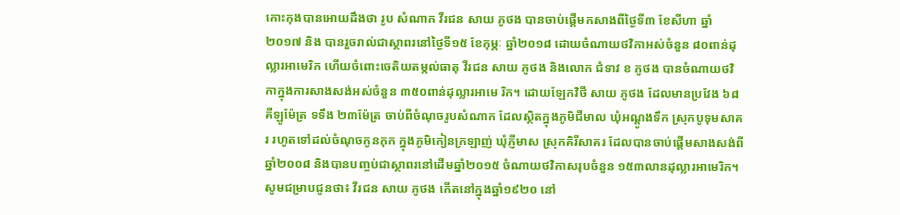កោះកុងបានអោយដឹងថា រូប សំណាក វីរជន សាយ ភូថង បានចាប់ផ្តើមកសាងពីថ្ងៃទី៣ ខែសីហា ឆ្នាំ២០១៧ និង បានរួចរាល់ជាស្ថាពរនៅថ្ងៃទី១៥ ខែកុម្ភៈ ឆ្នាំ២០១៨ ដោយចំណាយថវិកាអស់ចំនួន ៨០ពាន់ដុល្លារអាមេរិក ហើយចំពោះចេតិយតម្កល់ធាតុ វីរជន សាយ ភូថង និងលោក ជំទាវ ខ ភូថង បានចំណាយថវិកាក្នុងការសាងសង់អស់ចំនួន ៣៥០ពាន់ដុល្លារអាមេ រិក។ ដោយឡែកវិថី សាយ ភូថង ដែលមានប្រវែង ៦៨គីឡូម៉ែត្រ ទទឹង ២៣ម៉ែត្រ ចាប់ពីចំណុចរូបសំណាក ដែលស្ថិតក្នុងភូមិជីមាល ឃុំអណ្តូងទឹក ស្រុកបូទុមសាគរ រហូតទៅដល់ចំណុចកូនកុក ក្នុងភូមិកៀនក្រឡាញ់ ឃុំភ្ញីមាស ស្រុកគិរីសាគរ ដែលបានចាប់ផ្តើមសាងសង់ពីឆ្នាំ២០០៨ និងបានបញ្ចប់ជាស្ថាពរនៅដើមឆ្នាំ២០១៥ ចំណាយថវិកាសរុបចំនួន ១៥៣លានដុល្លារអាមេរិក។
សូមជម្រាបជូនថា៖ វីរជន សាយ ភូថង កើតនៅក្នុងឆ្នាំ១៩២០ នៅ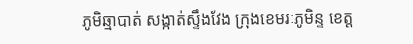ភូមិឆ្មាបាត់ សង្កាត់ស្ទឹងវែង ក្រុងខេមរៈភូមិន្ទ ខេត្ត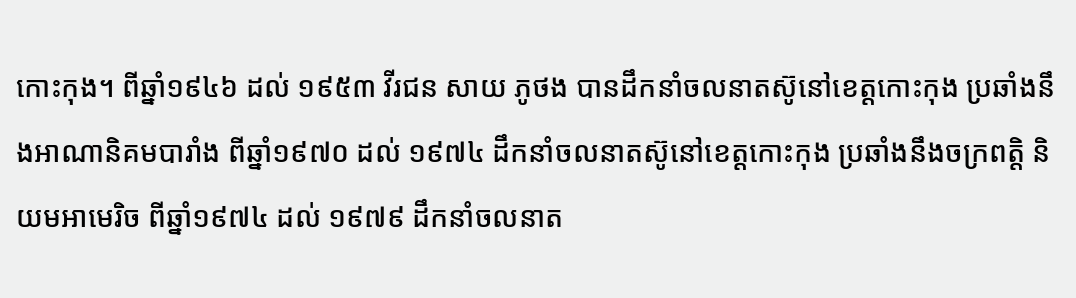កោះកុង។ ពីឆ្នាំ១៩៤៦ ដល់ ១៩៥៣ វីរជន សាយ ភូថង បានដឹកនាំចលនាតស៊ូនៅខេត្តកោះកុង ប្រឆាំងនឹងអាណានិគមបារាំង ពីឆ្នាំ១៩៧០ ដល់ ១៩៧៤ ដឹកនាំចលនាតស៊ូនៅខេត្តកោះកុង ប្រឆាំងនឹងចក្រពត្តិ និយមអាមេរិច ពីឆ្នាំ១៩៧៤ ដល់ ១៩៧៩ ដឹកនាំចលនាត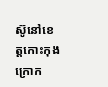ស៊ូនៅខេត្តកោះកុង ក្រោក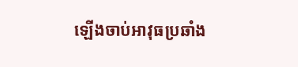ឡើងចាប់អាវុធប្រឆាំង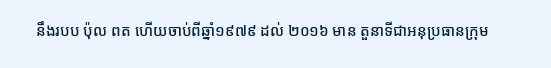នឹងរបប ប៉ុល ពត ហើយចាប់ពីឆ្នាំ១៩៧៩ ដល់ ២០១៦ មាន តួនាទីជាអនុប្រធានក្រុម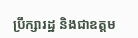ប្រឹក្សារដ្ឋ និងជាឧត្តម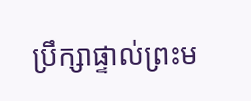ប្រឹក្សាផ្ទាល់ព្រះម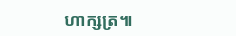ហាក្សត្រ៕